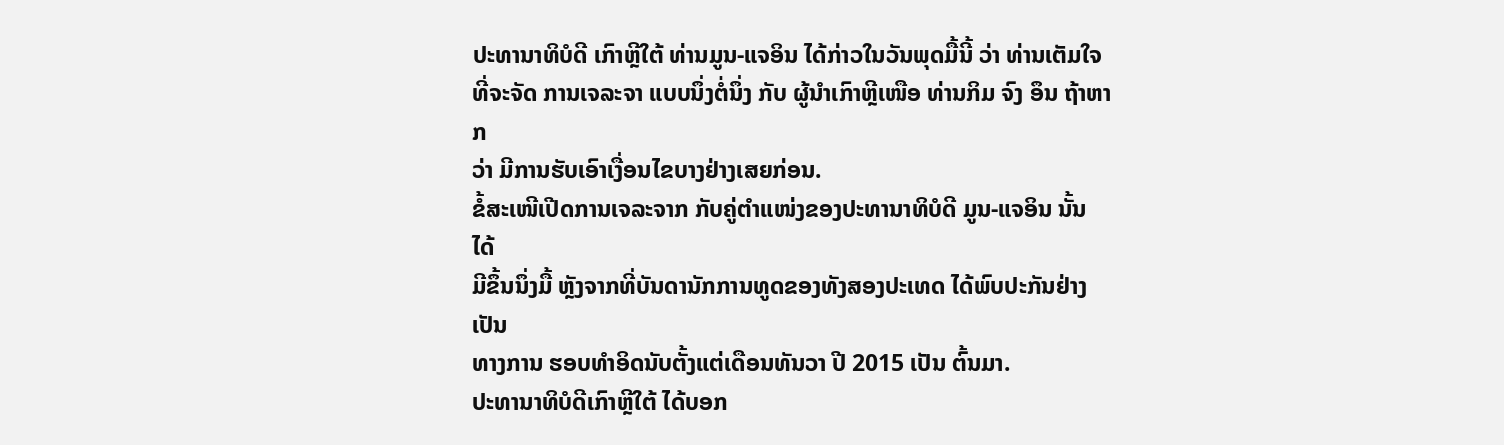ປະທານາທິບໍດີ ເກົາຫຼີໃຕ້ ທ່ານມູນ-ແຈອິນ ໄດ້ກ່າວໃນວັນພຸດມື້ນີ້ ວ່າ ທ່ານເຕັມໃຈ
ທີ່ຈະຈັດ ການເຈລະຈາ ແບບນຶ່ງຕໍ່ນຶ່ງ ກັບ ຜູ້ນຳເກົາຫຼີເໜືອ ທ່ານກິມ ຈົງ ອຶນ ຖ້າຫາກ
ວ່າ ມີການຮັບເອົາເງື່ອນໄຂບາງຢ່າງເສຍກ່ອນ.
ຂໍ້ສະເໜີເປີດການເຈລະຈາກ ກັບຄູ່ຕຳແໜ່ງຂອງປະທານາທິບໍດີ ມູນ-ແຈອິນ ນັ້ນ ໄດ້
ມີຂຶ້ນນຶ່ງມື້ ຫຼັງຈາກທີ່ບັນດານັກການທູດຂອງທັງສອງປະເທດ ໄດ້ພົບປະກັນຢ່າງເປັນ
ທາງການ ຮອບທຳອິດນັບຕັ້ງແຕ່ເດືອນທັນວາ ປີ 2015 ເປັນ ຕົ້ນມາ.
ປະທານາທິບໍດີເກົາຫຼີໃຕ້ ໄດ້ບອກ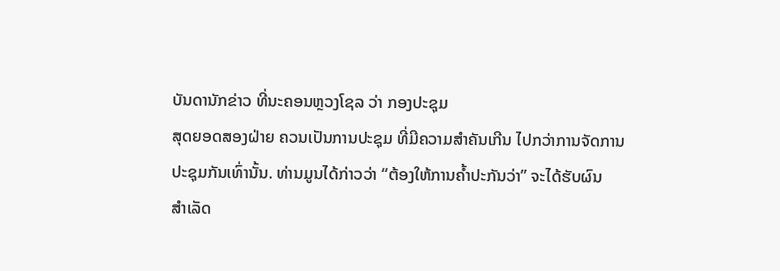ບັນດານັກຂ່າວ ທີ່ນະຄອນຫຼວງໂຊລ ວ່າ ກອງປະຊຸມ
ສຸດຍອດສອງຝ່າຍ ຄວນເປັນການປະຊຸມ ທີ່ມີຄວາມສຳຄັນເກີນ ໄປກວ່າການຈັດການ
ປະຊຸມກັນເທົ່ານັ້ນ. ທ່ານມູນໄດ້ກ່າວວ່າ “ຕ້ອງໃຫ້ການຄ້ຳປະກັນວ່າ” ຈະໄດ້ຮັບຜົນ
ສຳເລັດ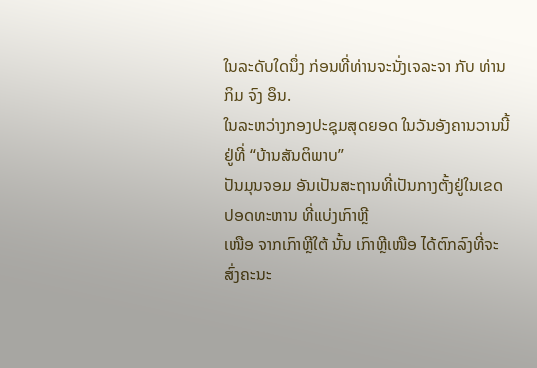ໃນລະດັບໃດນຶ່ງ ກ່ອນທີ່ທ່ານຈະນັ່ງເຈລະຈາ ກັບ ທ່ານກິມ ຈົງ ອຶນ.
ໃນລະຫວ່າງກອງປະຊຸມສຸດຍອດ ໃນວັນອັງຄານວານນີ້ ຢູ່ທີ່ “ບ້ານສັນຕິພາບ”
ປັນມຸນຈອມ ອັນເປັນສະຖານທີ່ເປັນກາງຕັ້ງຢູ່ໃນເຂດປອດທະຫານ ທີ່ແບ່ງເກົາຫຼີ
ເໜືອ ຈາກເກົາຫຼີໃຕ້ ນັ້ນ ເກົາຫຼີເໜືອ ໄດ້ຕົກລົງທີ່ຈະສົ່ງຄະນະ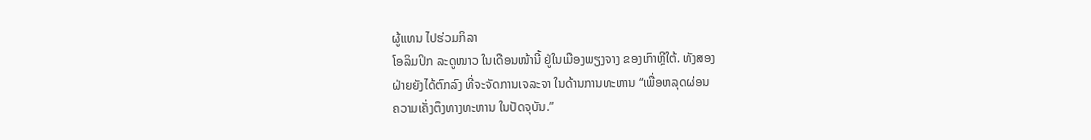ຜູ້ແທນ ໄປຮ່ວມກິລາ
ໂອລິມປິກ ລະດູໜາວ ໃນເດືອນໜ້ານີ້ ຢູ່ໃນເມືອງພຽງຈາງ ຂອງເກົາຫຼີໃຕ້. ທັງສອງ
ຝ່າຍຍັງໄດ້ຕົກລົງ ທີ່ຈະຈັດການເຈລະຈາ ໃນດ້ານການທະຫານ “ເພື່ອຫລຸດຜ່ອນ
ຄວາມເຄັ່ງຕຶງທາງທະຫານ ໃນປັດຈຸບັນ.”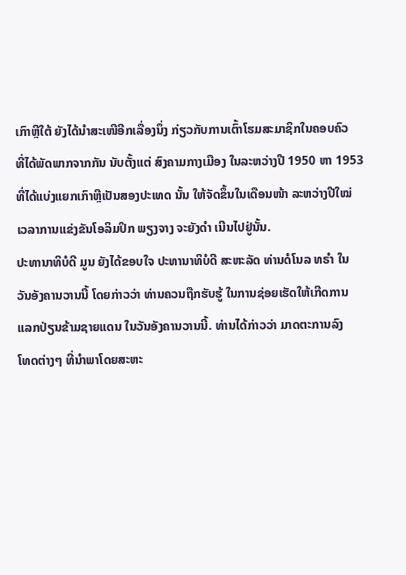ເກົາຫຼີໃຕ້ ຍັງໄດ້ນຳສະເໜີອີກເລື່ອງນຶ່ງ ກ່ຽວກັບການເຕົ້າໂຮມສະມາຊິກໃນຄອບຄົວ
ທີ່ໄດ້ພັດພາກຈາກກັນ ນັບຕັ້ງແຕ່ ສົງຄາມກາງເມືອງ ໃນລະຫວ່າງປີ 1950 ຫາ 1953
ທີ່ໄດ້ແບ່ງແຍກເກົາຫຼີເປັນສອງປະເທດ ນັ້ນ ໃຫ້ຈັດຂຶ້ນໃນເດືອນໜ້າ ລະຫວ່າງປີໃໝ່
ເວລາການແຂ່ງຂັນໂອລິມປິກ ພຽງຈາງ ຈະຍັງດຳ ເນີນໄປຢູ່ນັ້ນ.
ປະທານາທິບໍດີ ມູນ ຍັງໄດ້ຂອບໃຈ ປະທານາທິບໍດີ ສະຫະລັດ ທ່ານດໍໂນລ ທຣຳ ໃນ
ວັນອັງຄານວານນີ້ ໂດຍກ່າວວ່າ ທ່ານຄວນຖືກຮັບຮູ້ ໃນການຊ່ອຍເຮັດໃຫ້ເກີດການ
ແລກປ່ຽນຂ້າມຊາຍແດນ ໃນວັນອັງຄານວານນີ້. ທ່ານໄດ້ກ່າວວ່າ ມາດຕະການລົງ
ໂທດຕ່າງໆ ທີ່ນຳພາໂດຍສະຫະ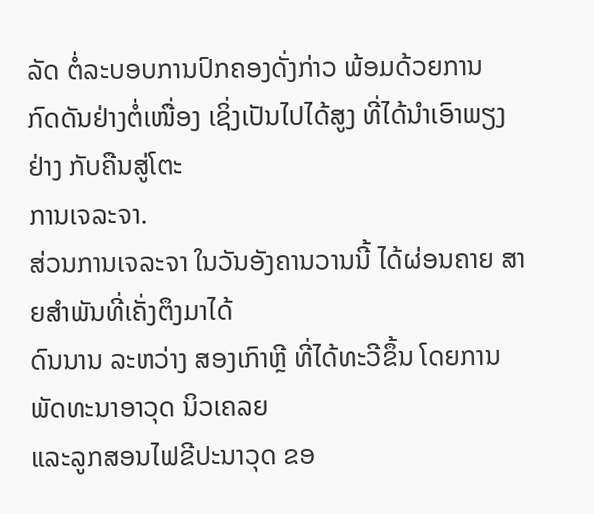ລັດ ຕໍ່ລະບອບການປົກຄອງດັ່ງກ່າວ ພ້ອມດ້ວຍການ
ກົດດັນຢ່າງຕໍ່ເໜື່ອງ ເຊິ່ງເປັນໄປໄດ້ສູງ ທີ່ໄດ້ນຳເອົາພຽງຢ່າງ ກັບຄືນສູ່ໂຕະ
ການເຈລະຈາ.
ສ່ວນການເຈລະຈາ ໃນວັນອັງຄານວານນີ້ ໄດ້ຜ່ອນຄາຍ ສາຍສຳພັນທີ່ເຄັ່ງຕຶງມາໄດ້
ດົນນານ ລະຫວ່າງ ສອງເກົາຫຼີ ທີ່ໄດ້ທະວີຂຶ້ນ ໂດຍການພັດທະນາອາວຸດ ນິວເຄລຍ
ແລະລູກສອນໄຟຂີປະນາວຸດ ຂອ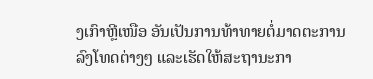ງເກົາຫຼີເໜືອ ອັນເປັນການທ້າທາຍຕໍ່ມາດຕະການ
ລົງໂທດຕ່າງໆ ແລະເຮັດໃຫ້ສະຖານະກາ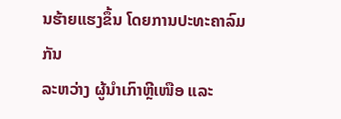ນຮ້າຍແຮງຂຶ້ນ ໂດຍການປະທະຄາລົມກັນ
ລະຫວ່າງ ຜູ້ນຳເກົາຫຼີເໜືອ ແລະ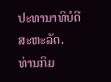ປະທານາທິບໍດີ ສະຫະລັດ.
ທ່ານກິມ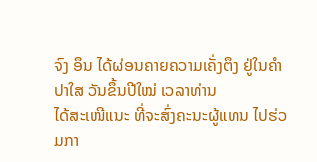ຈົງ ອຶນ ໄດ້ຜ່ອນຄາຍຄວາມເຄັ່ງຕຶງ ຢູ່ໃນຄຳປາໃສ ວັນຂຶ້ນປີໃໝ່ ເວລາທ່ານ
ໄດ້ສະເໜີແນະ ທີ່ຈະສົ່ງຄະນະຜູ້ແທນ ໄປຮ່ວມກາ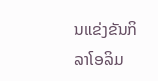ນແຂ່ງຂັນກິລາໂອລິມ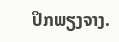ປິກພຽງຈາງ.